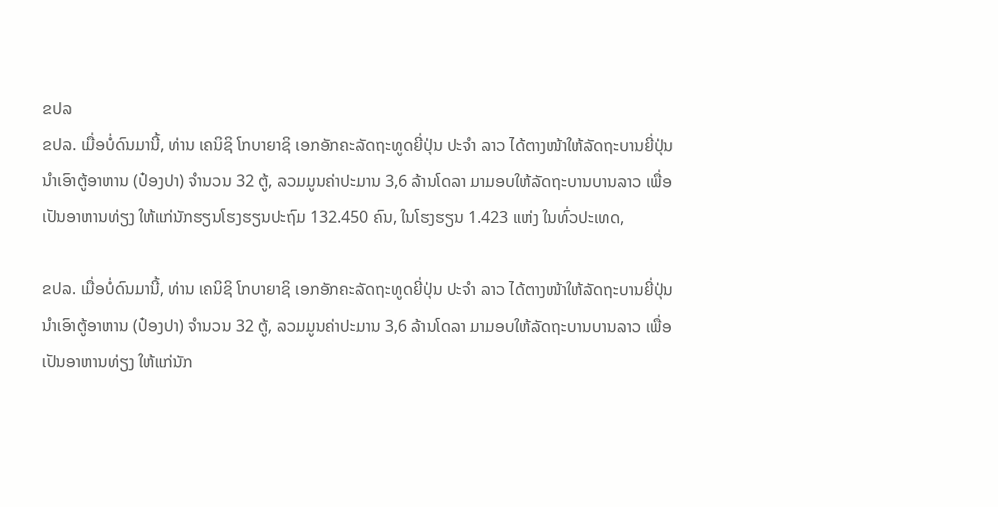ຂປລ
ຂປລ. ເມື່ອບໍ່ດົນມານີ້, ທ່ານ ເຄນິຊິ ໂກບາຍາຊິ ເອກອັກຄະລັດຖະທູດຍີ່ປຸ່ນ ປະຈຳ ລາວ ໄດ້ຕາງໜ້າໃຫ້ລັດຖະບານຍີ່ປຸ່ນ ນຳເອົາຕູ້ອາຫານ (ປ໋ອງປາ) ຈໍານວນ 32 ຕູ້, ລວມມູນຄ່າປະມານ 3,6 ລ້ານໂດລາ ມາມອບໃຫ້ລັດຖະບານບານລາວ ເພື່ອເປັນອາຫານທ່ຽງ ໃຫ້ແກ່ນັກຮຽນໂຮງຮຽນປະຖົມ 132.450 ຄົນ, ໃນໂຮງຮຽນ 1.423 ແຫ່ງ ໃນທົ່ວປະເທດ,

ຂປລ. ເມື່ອບໍ່ດົນມານີ້, ທ່ານ ເຄນິຊິ ໂກບາຍາຊິ ເອກອັກຄະລັດຖະທູດຍີ່ປຸ່ນ ປະຈຳ ລາວ ໄດ້ຕາງໜ້າໃຫ້ລັດຖະບານຍີ່ປຸ່ນ ນຳເອົາຕູ້ອາຫານ (ປ໋ອງປາ) ຈໍານວນ 32 ຕູ້, ລວມມູນຄ່າປະມານ 3,6 ລ້ານໂດລາ ມາມອບໃຫ້ລັດຖະບານບານລາວ ເພື່ອເປັນອາຫານທ່ຽງ ໃຫ້ແກ່ນັກ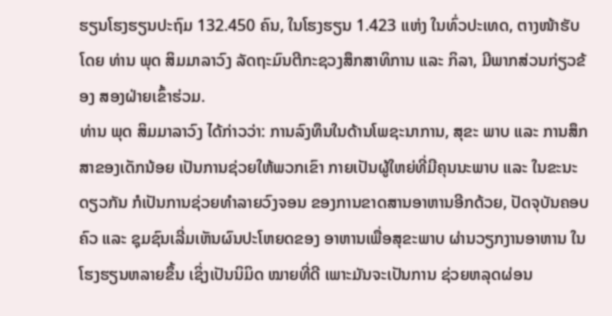ຮຽນໂຮງຮຽນປະຖົມ 132.450 ຄົນ, ໃນໂຮງຮຽນ 1.423 ແຫ່ງ ໃນທົ່ວປະເທດ, ຕາງໜ້າຮັບໂດຍ ທ່ານ ພຸດ ສິມມາລາວົງ ລັດຖະມົນຕີກະຊວງສຶກສາທິການ ແລະ ກິລາ, ມີພາກສ່ວນກ່ຽວຂ້ອງ ສອງຝ່າຍເຂົ້າຮ່ວມ.
ທ່ານ ພຸດ ສິມມາລາວົງ ໄດ້ກ່າວວ່າ: ການລົງທຶນໃນດ້ານໂພຊະນາການ, ສຸຂະ ພາບ ແລະ ການສຶກສາຂອງເດັກນ້ອຍ ເປັນການຊ່ວຍໃຫ້ພວກເຂົາ ກາຍເປັນຜູ້ໃຫຍ່ທີ່ມີຄຸນນະພາບ ແລະ ໃນຂະນະດຽວກັນ ກໍເປັນການຊ່ວຍທຳລາຍວົງຈອນ ຂອງການຂາດສານອາຫານອີກດ້ວຍ, ປັດຈຸບັນຄອບຄົວ ແລະ ຊຸມຊົນເລີ່ມເຫັນຜົນປະໂຫຍດຂອງ ອາຫານເພື່ອສຸຂະພາບ ຜ່ານວຽກງານອາຫານ ໃນໂຮງຮຽນຫລາຍຂຶ້ນ ເຊິ່ງເປັນນິມິດ ໝາຍທີ່ດີ ເພາະມັນຈະເປັນການ ຊ່ວຍຫລຸດຜ່ອນ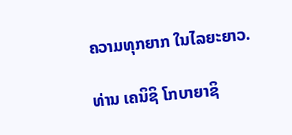ຄວາມທຸກຍາກ ໃນໄລຍະຍາວ.

ທ່ານ ເຄນິຊິ ໂກບາຍາຊິ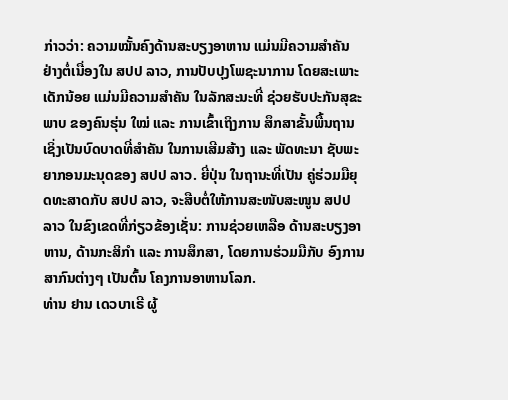ກ່າວວ່າ: ຄວາມໝັ້ນຄົງດ້ານສະບຽງອາຫານ ແມ່ນມີຄວາມສຳຄັນ ຢ່າງຕໍ່ເນື່ອງໃນ ສປປ ລາວ, ການປັບປຸງໂພຊະນາການ ໂດຍສະເພາະເດັກນ້ອຍ ແມ່ນມີຄວາມສຳຄັນ ໃນລັກສະນະທີ່ ຊ່ວຍຮັບປະກັນສຸຂະພາບ ຂອງຄົນຮຸ່ນ ໃໝ່ ແລະ ການເຂົ້າເຖິງການ ສຶກສາຂັ້ນພື້ນຖານ ເຊິ່ງເປັນບົດບາດທີ່ສຳຄັນ ໃນການເສີມສ້າງ ແລະ ພັດທະນາ ຊັບພະຍາກອນມະນຸດຂອງ ສປປ ລາວ. ຍີ່ປຸ່ນ ໃນຖານະທີ່ເປັນ ຄູ່ຮ່ວມມືຍຸດທະສາດກັບ ສປປ ລາວ, ຈະສືບຕໍ່ໃຫ້ການສະໜັບສະໜູນ ສປປ ລາວ ໃນຂົງເຂດທີ່ກ່ຽວຂ້ອງເຊັ່ນ: ການຊ່ວຍເຫລືອ ດ້ານສະບຽງອາຫານ, ດ້ານກະສິກຳ ແລະ ການສຶກສາ, ໂດຍການຮ່ວມມືກັບ ອົງການສາກົນຕ່າງໆ ເປັນຕົ້ນ ໂຄງການອາຫານໂລກ.
ທ່ານ ຢານ ເດວບາເຣີ ຜູ້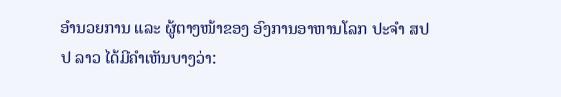ອໍານວຍການ ແລະ ຜູ້ຕາງໜ້າຂອງ ອົງການອາຫານໂລກ ປະຈໍາ ສປປ ລາວ ໄດ້ມີຄຳເຫັນບາງວ່າ: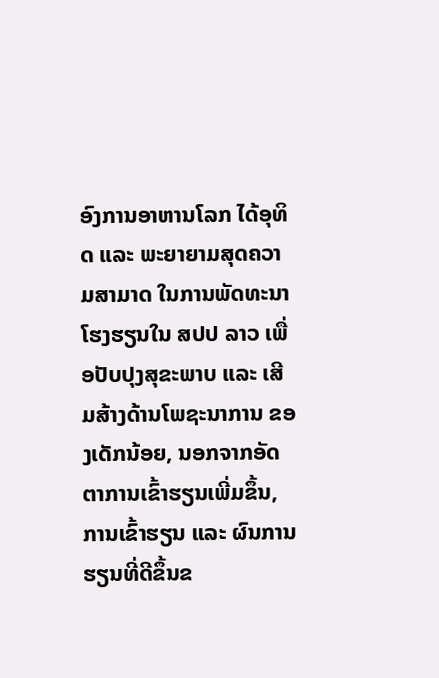ອົງການອາຫານໂລກ ໄດ້ອຸທິດ ແລະ ພະຍາຍາມສຸດຄວາມສາມາດ ໃນການພັດທະນາໂຮງຮຽນໃນ ສປປ ລາວ ເພື່ອປັບປຸງສຸຂະພາບ ແລະ ເສີມສ້າງດ້ານໂພຊະນາການ ຂອງເດັກນ້ອຍ, ນອກຈາກອັດຕາການເຂົ້າຮຽນເພີ່ມຂຶ້ນ, ການເຂົ້າຮຽນ ແລະ ຜົນການຮຽນທີ່ດີຂຶ້ນຂ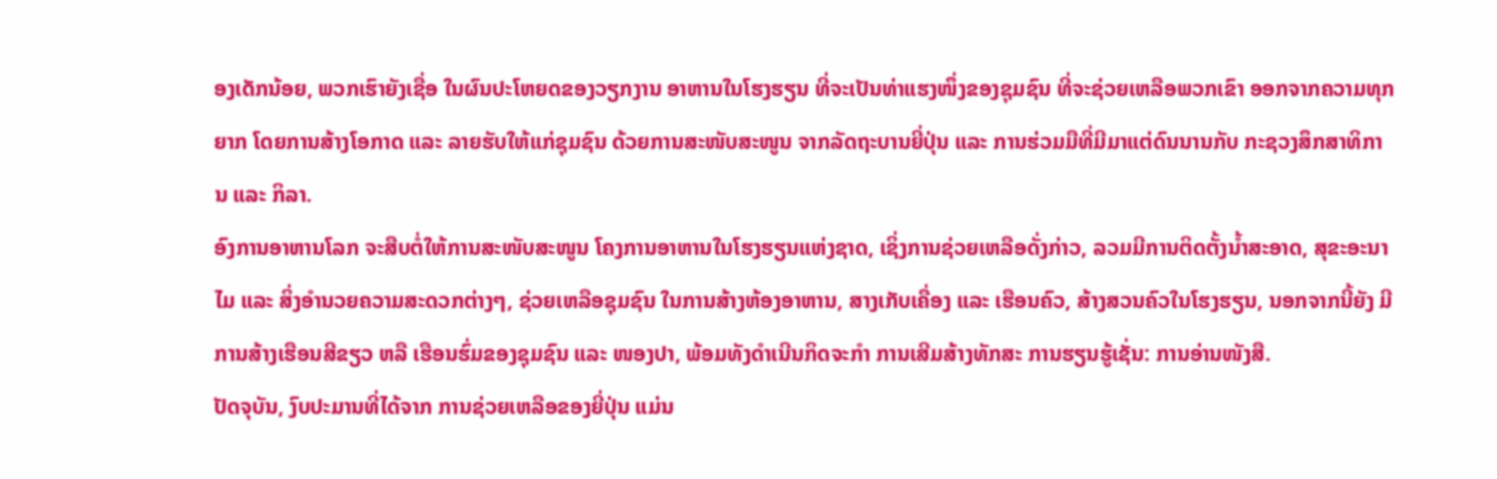ອງເດັກນ້ອຍ, ພວກເຮົາຍັງເຊື່ອ ໃນຜົນປະໂຫຍດຂອງວຽກງານ ອາຫານໃນໂຮງຮຽນ ທີ່ຈະເປັນທ່າແຮງໜຶ່ງຂອງຊຸມຊົນ ທີ່ຈະຊ່ວຍເຫລືອພວກເຂົາ ອອກຈາກຄວາມທຸກຍາກ ໂດຍການສ້າງໂອກາດ ແລະ ລາຍຮັບໃຫ້ແກ່ຊຸມຊົນ ດ້ວຍການສະໜັບສະໜູນ ຈາກລັດຖະບານຍີ່ປຸ່ນ ແລະ ການຮ່ວມມືທີ່ມີມາແຕ່ດົນນານກັບ ກະຊວງສຶກສາທິການ ແລະ ກິລາ.
ອົງການອາຫານໂລກ ຈະສືບຕໍ່ໃຫ້ການສະໜັບສະໜູນ ໂຄງການອາຫານໃນໂຮງຮຽນແຫ່ງຊາດ, ເຊິ່ງການຊ່ວຍເຫລືອດັ່ງກ່າວ, ລວມມີການຕິດຕັ້ງນ້ຳສະອາດ, ສຸຂະອະນາໄມ ແລະ ສິ່ງອຳນວຍຄວາມສະດວກຕ່າງໆ, ຊ່ວຍເຫລືອຊຸມຊົນ ໃນການສ້າງຫ້ອງອາຫານ, ສາງເກັບເຄື່ອງ ແລະ ເຮືອນຄົວ, ສ້າງສວນຄົວໃນໂຮງຮຽນ, ນອກຈາກນີ້ຍັງ ມີການສ້າງເຮືອນສີຂຽວ ຫລື ເຮືອນຮົ່ມຂອງຊຸມຊົນ ແລະ ໜອງປາ, ພ້ອມທັງດຳເນີນກິດຈະກຳ ການເສີມສ້າງທັກສະ ການຮຽນຮູ້ເຊັ່ນ: ການອ່ານໜັງສື.
ປັດຈຸບັນ, ງົບປະມານທີ່ໄດ້ຈາກ ການຊ່ວຍເຫລືອຂອງຍີ່ປຸ່ນ ແມ່ນ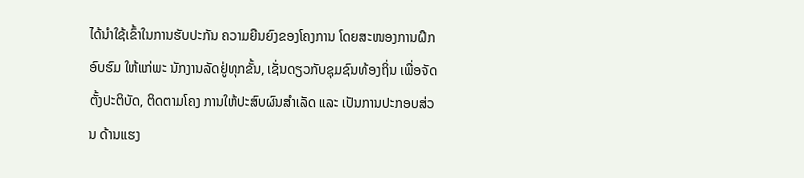ໄດ້ນຳໃຊ້ເຂົ້າໃນການຮັບປະກັນ ຄວາມຍືນຍົງຂອງໂຄງການ ໂດຍສະໜອງການຝຶກອົບຮົມ ໃຫ້ແກ່ພະ ນັກງານລັດຢູ່ທຸກຂັ້ນ, ເຊັ່ນດຽວກັບຊຸມຊົນທ້ອງຖິ່ນ ເພື່ອຈັດຕັ້ງປະຕິບັດ, ຕິດຕາມໂຄງ ການໃຫ້ປະສົບຜົນສຳເລັດ ແລະ ເປັນການປະກອບສ່ວນ ດ້ານແຮງ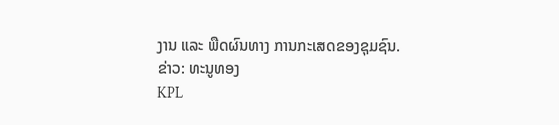ງານ ແລະ ພືດຜົນທາງ ການກະເສດຂອງຊຸມຊົນ.
ຂ່າວ: ທະນູທອງ
KPL